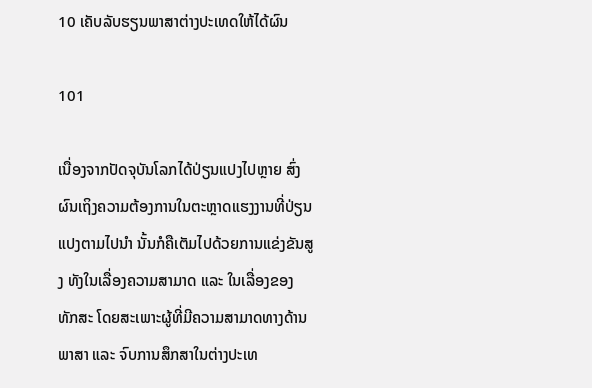10 ເຄັບລັບຮຽນພາສາຕ່າງປະເທດໃຫ້ໄດ້ຜົນ

101

ເນື່ອງຈາກປັດຈຸບັນໂລກໄດ້ປ່ຽນແປງໄປຫຼາຍ ສົ່ງຜົນເຖິງຄວາມຕ້ອງການໃນຕະຫຼາດແຮງງານທີ່ປ່ຽນແປງຕາມໄປນຳ ນັ້ນກໍຄືເຕັມໄປດ້ວຍການແຂ່ງຂັນສູງ ທັງໃນເລື່ອງຄວາມສາມາດ ແລະ ໃນເລື່ອງຂອງທັກສະ ໂດຍສະເພາະຜູ້ທີ່ມີຄວາມສາມາດທາງດ້ານພາສາ ແລະ ຈົບການສຶກສາໃນຕ່າງປະເທ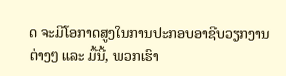ດ ຈະມີໂອກາດສູງໃນການປະກອບອາຊີບວຽກງານຕ່າງໆ ແລະ ມື້ນີ້, ພວກເຮົາ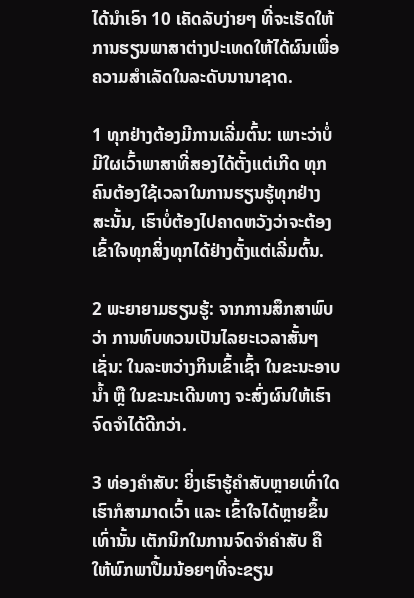ໄດ້ນຳເອົາ 10 ເຄັດລັບງ່າຍໆ ທີ່ຈະເຮັດໃຫ້ການຮຽນພາສາຕ່າງປະເທດໃຫ້ໄດ້ຜົນເພື່ອຄວາມສຳເລັດໃນລະດັບນານາຊາດ.

1 ທຸກຢ່າງຕ້ອງມີການເລີ່ມຕົ້ນ: ເພາະວ່າບໍ່ມີໃຜເວົ້າພາສາທີ່ສອງໄດ້ຕັ້ງແຕ່ເກີດ ທຸກຄົນຕ້ອງໃຊ້ເວລາໃນການຮຽນຮູ້ທຸກຢ່າງ ສະນັ້ນ, ເຮົາບໍ່ຕ້ອງໄປຄາດຫວັງວ່າຈະຕ້ອງເຂົ້າໃຈທຸກສິ່ງທຸກໄດ້ຢ່າງຕັ້ງແຕ່ເລີ່ມຕົ້ນ.

2 ພະຍາຍາມຮຽນຮູ້: ຈາກການສຶກສາພົບວ່າ ການທົບທວນເປັນໄລຍະເວລາສັ້ນໆ ເຊັ່ນ: ໃນລະຫວ່າງກິນເຂົ້າເຊົ້າ ໃນຂະນະອາບນ້ຳ ຫຼື ໃນຂະນະເດີນທາງ ຈະສົ່ງຜົນໃຫ້ເຮົາຈົດຈຳໄດ້ດີກວ່າ.

3 ທ່ອງຄຳສັບ: ຍິ່ງເຮົາຮູ້ຄຳສັບຫຼາຍເທົ່າໃດ ເຮົາກໍສາມາດເວົ້າ ແລະ ເຂົ້າໃຈໄດ້ຫຼາຍຂຶ້ນເທົ່ານັ້ນ ເຕັກນິກໃນການຈົດຈຳຄຳສັບ ຄື ໃຫ້ພົກພາປື້ມນ້ອຍໆທີ່ຈະຂຽນ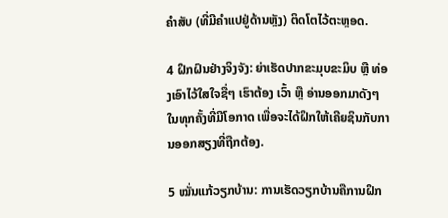ຄຳສັບ (ທີ່ມີຄຳແປຢູ່ດ້ານຫຼັງ) ຕິດໂຕໄວ້ຕະຫຼອດ.

4 ຝຶກຝົນຢ່າງຈິງຈັງ: ຍ່າເຮັດປາກຂະມຸບຂະມິບ ຫຼື ທ່ອງເອົາໄວ້ໃສໃຈຊື່ໆ ເຮົາຕ້ອງ ເວົ້າ ຫຼື ອ່ານອອກມາດັງໆ ໃນທຸກຄັ້ງທີ່ມີໂອກາດ ເພື່ອຈະໄດ້ຝຶກໃຫ້ເຄີຍຊິນກັບການອອກສຽງທີ່ຖືກຕ້ອງ.

5 ໝັ່ນແກ້ວຽກບ້ານ: ການເຮັດວຽກບ້ານຄືການຝຶກ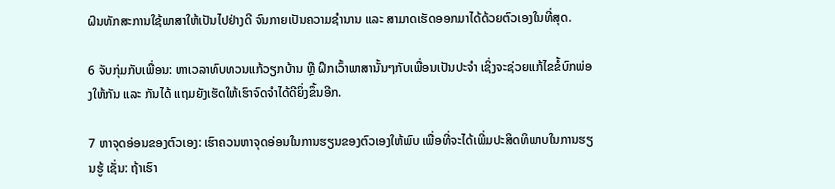ຝົນທັກສະການໃຊ້ພາສາໃຫ້ເປັນໄປຢ່າງດີ ຈົນກາຍເປັນຄວາມຊຳນານ ແລະ ສາມາດເຮັດອອກມາໄດ້ດ້ວຍຕົວເອງໃນທີ່ສຸດ.

6 ຈັບກຸ່ມກັບເພື່ອນ: ຫາເວລາທົບທວນແກ້ວຽກບ້ານ ຫຼື ຝຶກເວົ້າພາສານັ້ນໆກັບເພື່ອນເປັນປະຈຳ ເຊິ່ງຈະຊ່ວຍແກ້ໄຂຂໍ້ບົກພ່ອງໃຫ້ກັນ ແລະ ກັນໄດ້ ແຖມຍັງເຮັດໃຫ້ເຮົາຈົດຈຳໄດ້ດີຍິ່ງຂຶ້ນອີກ.

7 ຫາຈຸດອ່ອນຂອງຕົວເອງ: ເຮົາຄວນຫາຈຸດອ່ອນໃນການຮຽນຂອງຕົວເອງໃຫ້ພົບ ເພື່ອທີ່ຈະໄດ້ເພີ່ມປະສິດທິພາບໃນການຮຽນຮູ້ ເຊັ່ນ: ຖ້າເຮົາ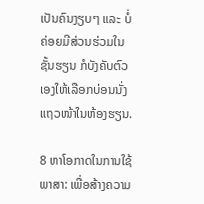ເປັນຄົນງຽບໆ ແລະ ບໍ່ຄ່ອຍມີສ່ວນຮ່ວມໃນຊັ້ນຮຽນ ກໍບັງຄັບຕົວເອງໃຫ້ເລືອກບ່ອນນັ່ງແຖວໜ້າໃນຫ້ອງຮຽນ.

8 ຫາໂອກາດໃນການໃຊ້ພາສາ: ເພື່ອສ້າງຄວາມ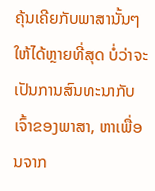ຄຸ້ນເຄີຍກັບພາສານັ້ນໆ ໃຫ້ໄດ້ຫຼາຍທີ່ສຸດ ບໍ່ວ່າຈະເປັນການສົນທະນາກັບເຈົ້າຂອງພາສາ, ຫາເພື່ອນຈາກ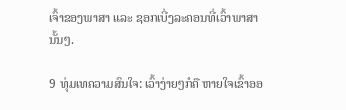ເຈົ້າຂອງພາສາ ແລະ ຊອກເບີ່ງລະຄອນທີ່ເວົ້າພາສານັ້ນໆ.

9 ທຸ່ມເທຄວາມສົນໃຈ: ເວົ້າງ່າຍໆກໍຄື ຫາຍໃຈເຂົ້າອອ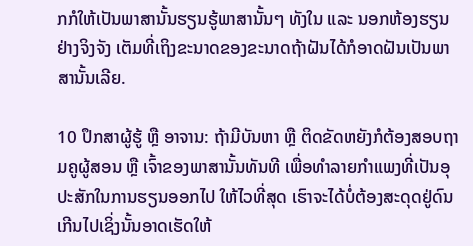ກກໍໃຫ້ເປັນພາສານັ້ນຮຽນຮູ້ພາສານັ້ນໆ ທັງໃນ ແລະ ນອກຫ້ອງຮຽນຢ່າງຈິງຈັງ ເຕັມທີ່ເຖິງຂະນາດຂອງຂະນາດຖ້າຝັນໄດ້ກໍອາດຝັນເປັນພາສານັ້ນເລີຍ.

10 ປຶກສາຜູ້ຮູ້ ຫຼື ອາຈານ: ຖ້າມີບັນຫາ ຫຼື ຕິດຂັດຫຍັງກໍຕ້ອງສອບຖາມຄູຜູ້ສອນ ຫຼື ເຈົ້າຂອງພາສານັ້ນທັນທີ ເພື່ອທຳລາຍກຳແພງທີ່ເປັນອຸປະສັກໃນການຮຽນອອກໄປ ໃຫ້ໄວທີ່ສຸດ ເຮົາຈະໄດ້ບໍ່ຕ້ອງສະດຸດຢູ່ດົນເກີນໄປເຊິ່ງນັ້ນອາດເຮັດໃຫ້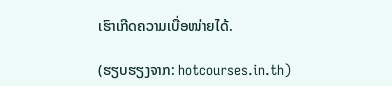ເຮົາເກີດຄວາມເບື່ອໜ່າຍໄດ້.

(ຮຽບຮຽງຈາກ: hotcourses.in.th)